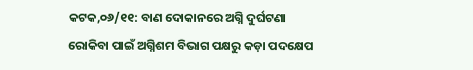କଟକ,୦୬/୧୧: ବାଣ ଦୋକାନରେ ଅଗ୍ନି ଦୁର୍ଘଟଣା ରୋକିବା ପାଇଁ ଅଗ୍ନିଶମ ବିଭାଗ ପକ୍ଷରୁ କଡ଼ା ପଦକ୍ଷେପ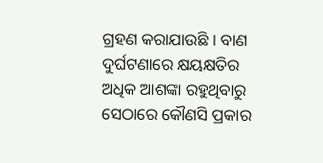ଗ୍ରହଣ କରାଯାଉଛି । ବାଣ ଦୁର୍ଘଟଣାରେ କ୍ଷୟକ୍ଷତିର ଅଧିକ ଆଶଙ୍କା ରହୁଥିବାରୁ ସେଠାରେ କୌଣସି ପ୍ରକାର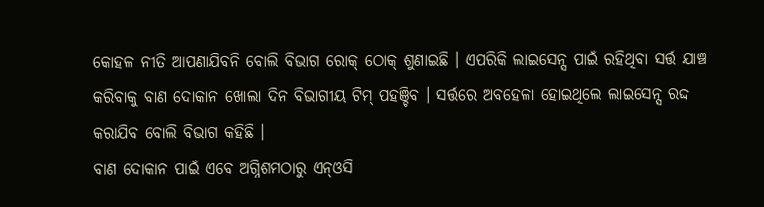କୋହଳ ନୀତି ଆପଣାଯିବନି ବୋଲି ବିଭାଗ ରୋକ୍ ଠୋକ୍ ଶୁଣାଇଛି । ଏପରିକି ଲାଇସେନ୍ସ ପାଇଁ ରହିଥିବା ସର୍ତ୍ତ ଯାଞ୍ଚ କରିବାକୁ ବାଣ ଦୋକାନ ଖୋଲା ଦିନ ବିଭାଗୀୟ ଟିମ୍ ପହଞ୍ଚିବ । ସର୍ତ୍ତରେ ଅବହେଳା ହୋଇଥିଲେ ଲାଇସେନ୍ସ ରଦ୍ଦ କରାଯିବ ବୋଲି ବିଭାଗ କହିଛି ।
ବାଣ ଦୋକାନ ପାଇଁ ଏବେ ଅଗ୍ନିଶମଠାରୁ ଏନ୍ଓସି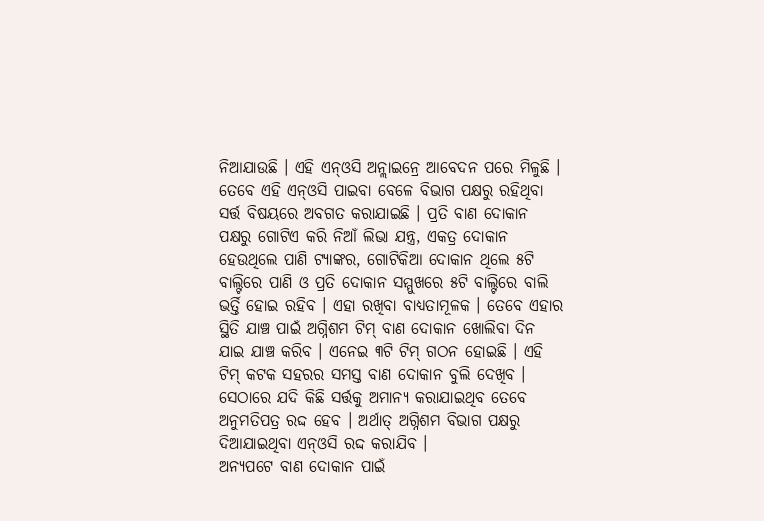ନିଆଯାଉଛି । ଏହି ଏନ୍ଓସି ଅନ୍ଲାଇନ୍ରେ ଆବେଦନ ପରେ ମିଳୁଛି । ତେବେ ଏହି ଏନ୍ଓସି ପାଇବା ବେଳେ ବିଭାଗ ପକ୍ଷରୁ ରହିଥିବା ସର୍ତ୍ତ ବିଷୟରେ ଅବଗତ କରାଯାଇଛି । ପ୍ରତି ବାଣ ଦୋକାନ ପକ୍ଷରୁ ଗୋଟିଏ କରି ନିଆଁ ଲିଭା ଯନ୍ତ୍ର, ଏକତ୍ର ଦୋକାନ ହେଉଥିଲେ ପାଣି ଟ୍ୟାଙ୍କର, ଗୋଟିକିଆ ଦୋକାନ ଥିଲେ ୫ଟି ବାଲ୍ଟିରେ ପାଣି ଓ ପ୍ରତି ଦୋକାନ ସମ୍ମୁଖରେ ୫ଟି ବାଲ୍ଟିରେ ବାଲି ଭର୍ତ୍ତି ହୋଇ ରହିବ । ଏହା ରଖିବା ବାଧ୍ୟତାମୂଳକ । ତେବେ ଏହାର ସ୍ଥିତି ଯାଞ୍ଚ ପାଇଁ ଅଗ୍ନିଶମ ଟିମ୍ ବାଣ ଦୋକାନ ଖୋଲିବା ଦିନ ଯାଇ ଯାଞ୍ଚ କରିବ । ଏନେଇ ୩ଟି ଟିମ୍ ଗଠନ ହୋଇଛି । ଏହି ଟିମ୍ କଟକ ସହରର ସମସ୍ତ ବାଣ ଦୋକାନ ବୁଲି ଦେଖିବ । ସେଠାରେ ଯଦି କିଛି ସର୍ତ୍ତକୁ ଅମାନ୍ୟ କରାଯାଇଥିବ ତେବେ ଅନୁମତିପତ୍ର ରଦ୍ଦ ହେବ । ଅର୍ଥାତ୍ ଅଗ୍ନିଶମ ବିଭାଗ ପକ୍ଷରୁ ଦିଆଯାଇଥିବା ଏନ୍ଓସି ରଦ୍ଦ କରାଯିବ ।
ଅନ୍ୟପଟେ ବାଣ ଦୋକାନ ପାଇଁ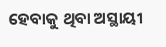ହେବାକୁ ଥିବା ଅସ୍ଥାୟୀ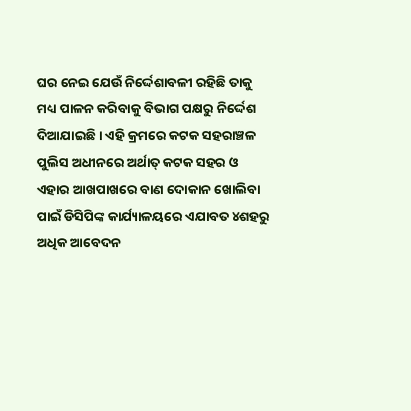ଘର ନେଇ ଯେଉଁ ନିର୍ଦ୍ଦେଶାବଳୀ ରହିଛି ତାକୁ ମଧ୍ୟ ପାଳନ କରିବାକୁ ବିଭାଗ ପକ୍ଷରୁ ନିର୍ଦ୍ଦେଶ ଦିଆଯାଇଛି । ଏହି କ୍ରମରେ କଟକ ସହରାଞ୍ଚଳ ପୁଲିସ ଅଧୀନରେ ଅର୍ଥାତ୍ କଟକ ସହର ଓ ଏହାର ଆଖପାଖରେ ବାଣ ଦୋକାନ ଖୋଲିବା ପାଇଁ ଡିସିପିଙ୍କ କାର୍ଯ୍ୟାଳୟରେ ଏଯାବତ ୪ଶହରୁ ଅଧିକ ଆବେଦନ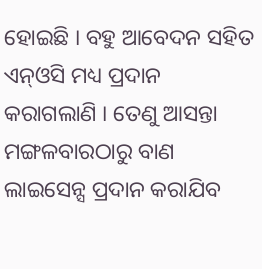ହୋଇଛି । ବହୁ ଆବେଦନ ସହିତ ଏନ୍ଓସି ମଧ୍ୟ ପ୍ରଦାନ କରାଗଲାଣି । ତେଣୁ ଆସନ୍ତା ମଙ୍ଗଳବାରଠାରୁ ବାଣ ଲାଇସେନ୍ସ ପ୍ରଦାନ କରାଯିବ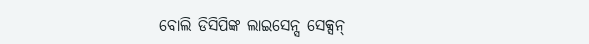ବୋଲି ଡିସିପିଙ୍କ ଲାଇସେନ୍ସ ସେକ୍ସନ୍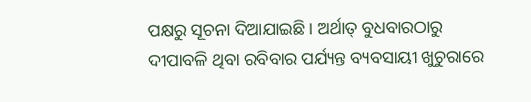ପକ୍ଷରୁ ସୂଚନା ଦିଆଯାଇଛି । ଅର୍ଥାତ୍ ବୁଧବାରଠାରୁ ଦୀପାବଳି ଥିବା ରବିବାର ପର୍ଯ୍ୟନ୍ତ ବ୍ୟବସାୟୀ ଖୁଚୁରାରେ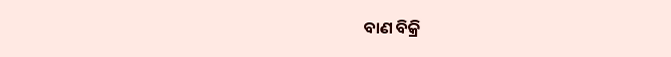ବାଣ ବିକ୍ରି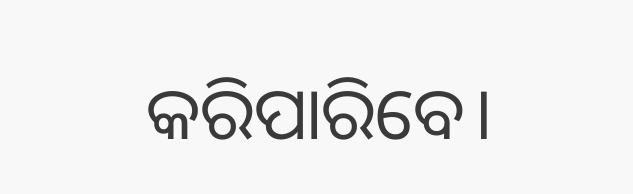କରିପାରିବେ।